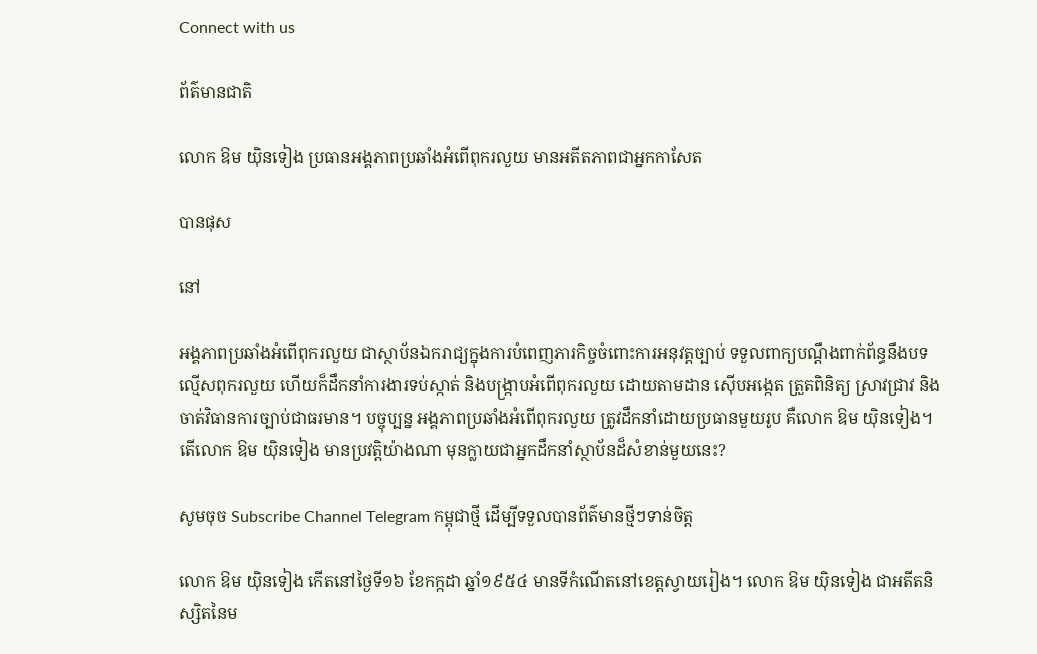Connect with us

ព័ត៌មានជាតិ

លោក ឱម យ៉ិនទៀង ប្រធានអង្គភាពប្រឆាំងអំពើពុករលួយ មានអតីតភាពជាអ្នកកាសែត

បានផុស

នៅ

អង្គភាពប្រឆាំងអំពើពុករលួយ ជាស្ថាប័នឯករាជ្យក្នុងការបំពេញភារកិច្ចចំពោះការអនុវត្តច្បាប់ ទទួលពាក្យបណ្ដឹងពាក់ព័ន្ធនឹងបទល្មើសពុករលួយ ហើយក៏ដឹកនាំការងារទប់ស្កាត់ និងបង្ក្រាបអំពើពុករលួយ ដោយតាមដាន ស៊ើបអង្កេត ត្រួតពិនិត្យ ស្រាវជ្រាវ និងចាត់វិធានការច្បាប់ជាធរមាន។ បច្ចុប្បន្ន អង្គភាពប្រឆាំងអំពើពុករលួយ ត្រូវដឹកនាំដោយប្រធានមួយរូប គឺលោក ឱម យ៉ិនទៀង។ តើលោក ឱម យ៉ិនទៀង មានប្រវត្តិយ៉ាងណា មុនក្លាយជាអ្នកដឹកនាំស្ថាប័នដ៏សំខាន់មួយនេះ?

សូមចុច Subscribe Channel Telegram កម្ពុជាថ្មី ដើម្បីទទួលបានព័ត៌មានថ្មីៗទាន់ចិត្ត

លោក ឱម យ៉ិនទៀង កើតនៅថ្ងៃទី១៦ ខែកក្កដា ឆ្នាំ១៩៥៤ មានទីកំណើតនៅខេត្តស្វាយរៀង។ លោក ឱម យ៉ិនទៀង ជាអតីតនិស្សិតនៃម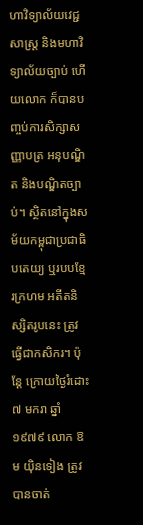ហាវិទ្យាល័យវេជ្ជសាស្ត្រ និងមហាវិទ្យាល័យច្បាប់ ហើយលោក ក៏បានបញ្ចប់ការសិក្សាសញ្ញាបត្រ អនុបណ្ឌិត និងបណ្ឌិតច្បាប់។ ស្ថិតនៅក្នុងសម័យកម្ពុជាប្រជាធិបតេយ្យ ឬរបបខ្មែរក្រហម អតីតនិស្សិតរូបនេះ ត្រូវធ្វើជាកសិករ។ ប៉ុន្តែ ក្រោយថ្ងៃរំដោះ ៧ មករា ឆ្នាំ១៩៧៩ លោក ឱម យ៉ិនទៀង ត្រូវបានចាត់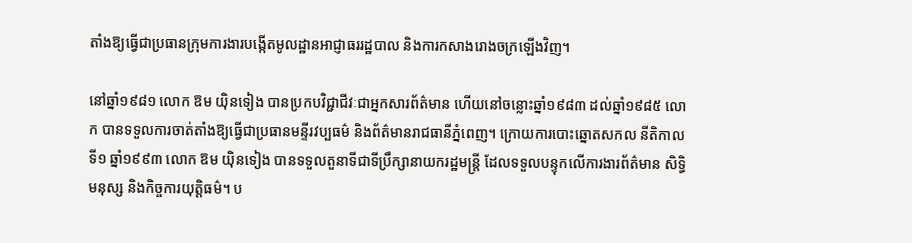តាំងឱ្យធ្វើជាប្រធានក្រុមការងារបង្កើតមូលដ្ឋានអាជ្ញាធររដ្ឋបាល និងការកសាងរោងចក្រឡើងវិញ។

នៅឆ្នាំ១៩៨១ លោក ឱម យ៉ិនទៀង បានប្រកបវិជ្ជាជីវៈជាអ្នកសារព័ត៌មាន ហើយនៅចន្លោះឆ្នាំ១៩៨៣ ដល់ឆ្នាំ១៩៨៥ លោក បានទទួលការចាត់តាំងឱ្យធ្វើជាប្រធានមន្ទីរវប្បធម៌ និងព័ត៌មានរាជធានីភ្នំពេញ។ ក្រោយការបោះឆ្នោតសកល នីតិកាលទី១ ឆ្នាំ១៩៩៣ លោក ឱម យ៉ិនទៀង បានទទួលតួនាទីជាទីប្រឹក្សានាយករដ្ឋមន្ត្រី ដែលទទួលបន្ទុកលើការងារព័ត៌មាន សិទ្ធិមនុស្ស និងកិច្ចការយុត្តិធម៌។ ប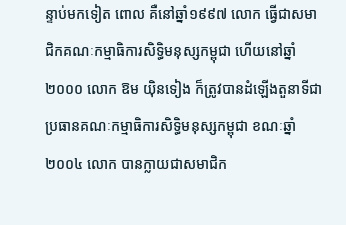ន្ទាប់មកទៀត ពោល គឺនៅឆ្នាំ១៩៩៧ លោក ធ្វើជាសមាជិកគណៈកម្មាធិការសិទ្ធិមនុស្សកម្ពុជា ហើយនៅឆ្នាំ២០០០ លោក ឱម យ៉ិនទៀង ក៏ត្រូវបានដំឡើងតួនាទីជាប្រធានគណៈកម្មាធិការសិទ្ធិមនុស្សកម្ពុជា ខណៈឆ្នាំ២០០៤ លោក បានក្លាយជាសមាជិក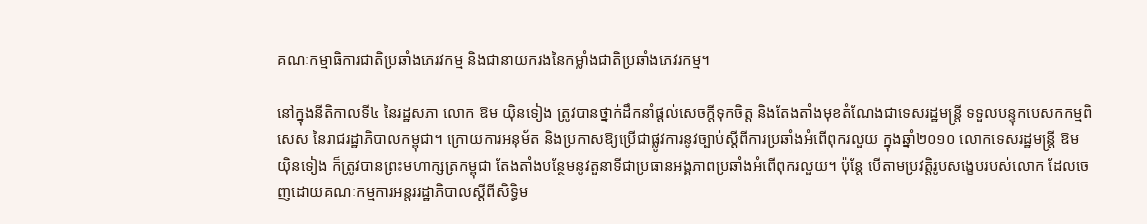គណៈកម្មាធិការជាតិប្រឆាំងភេរវកម្ម និងជានាយករងនៃកម្លាំងជាតិប្រឆាំងភេវរកម្ម។

នៅក្នុងនីតិកាលទី៤ នៃរដ្ឋសភា លោក ឱម យ៉ិនទៀង ត្រូវបានថ្នាក់ដឹកនាំផ្ដល់សេចក្ដីទុកចិត្ត និងតែងតាំងមុខតំណែងជាទេសរដ្ឋមន្ត្រី ទទួលបន្ទុកបេសកកម្មពិសេស នៃរាជរដ្ឋាភិបាលកម្ពុជា។ ក្រោយការអនុម័ត និងប្រកាសឱ្យប្រើជាផ្លូវការនូវច្បាប់ស្ដីពីការប្រឆាំងអំពើពុករលួយ ក្នុងឆ្នាំ២០១០ លោកទេសរដ្ឋមន្ត្រី ឱម យ៉ិនទៀង ក៏ត្រូវបានព្រះមហាក្សត្រកម្ពុជា តែងតាំងបន្ថែមនូវតួនាទីជាប្រធានអង្គភាពប្រឆាំងអំពើពុករលួយ។ ប៉ុន្តែ បើតាមប្រវត្តិរូបសង្ខេបរបស់លោក ដែលចេញដោយគណៈកម្មការអន្តររដ្ឋាភិបាលស្ដីពីសិទ្ធិម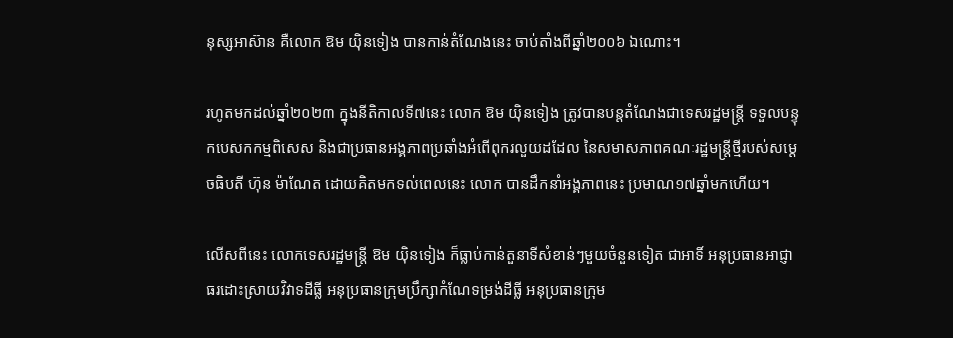នុស្សអាស៊ាន គឺលោក ឱម យ៉ិនទៀង បានកាន់តំណែងនេះ ចាប់តាំងពីឆ្នាំ២០០៦ ឯណោះ។

រហូតមកដល់ឆ្នាំ២០២៣ ក្នុងនីតិកាលទី៧នេះ លោក ឱម យ៉ិនទៀង ត្រូវបានបន្តតំណែងជាទេសរដ្ឋមន្ត្រី ទទួលបន្ទុកបេសកកម្មពិសេស និងជាប្រធានអង្គភាពប្រឆាំងអំពើពុករលួយដដែល នៃសមាសភាពគណៈរដ្ឋមន្ត្រីថ្មីរបស់សម្ដេចធិបតី ហ៊ុន ម៉ាណែត ដោយគិតមកទល់ពេលនេះ លោក បានដឹកនាំអង្គភាពនេះ ប្រមាណ១៧ឆ្នាំមកហើយ។

លើសពីនេះ លោកទេសរដ្ឋមន្ត្រី ឱម យ៉ិនទៀង ក៏ធ្លាប់កាន់តួនាទីសំខាន់ៗមួយចំនួនទៀត ជាអាទិ៍ អនុប្រធានអាជ្ញាធរដោះស្រាយវិវាទដីធ្លី អនុប្រធានក្រុមប្រឹក្សាកំណែទម្រង់ដីធ្លី អនុប្រធានក្រុម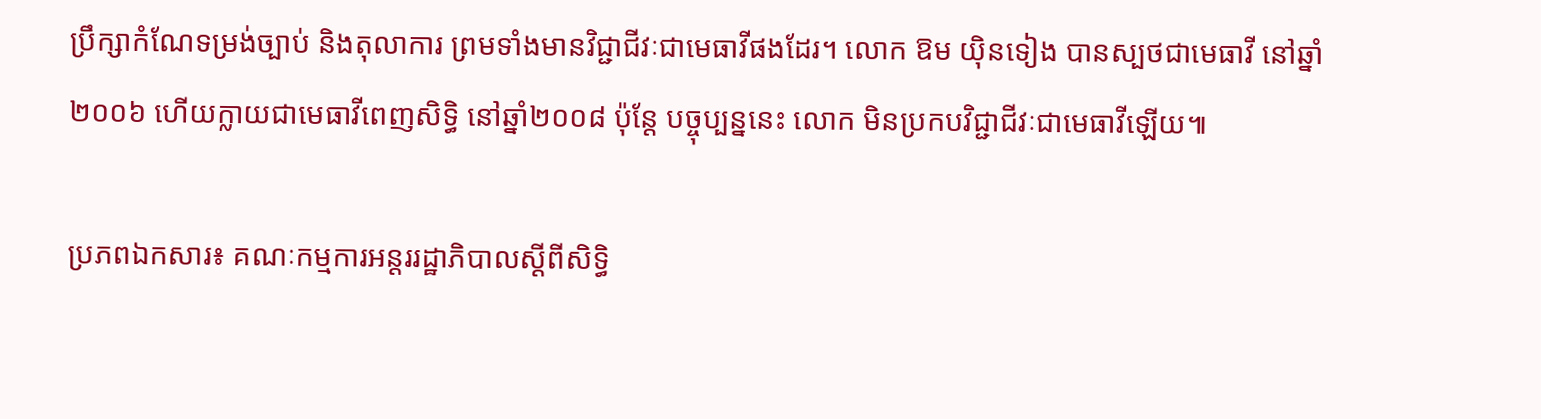ប្រឹក្សាកំណែទម្រង់ច្បាប់ និងតុលាការ ព្រមទាំងមានវិជ្ជាជីវៈជាមេធាវីផងដែរ។ លោក ឱម យ៉ិនទៀង បានស្បថជាមេធាវី នៅឆ្នាំ២០០៦ ហើយក្លាយជាមេធាវីពេញសិទ្ធិ នៅឆ្នាំ២០០៨ ប៉ុន្តែ បច្ចុប្បន្ននេះ លោក មិនប្រកបវិជ្ជាជីវៈជាមេធាវីឡើយ៕

ប្រភពឯកសារ៖ គណៈកម្មការអន្តររដ្ឋាភិបាលស្ដីពីសិទ្ធិ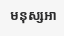មនុស្សអា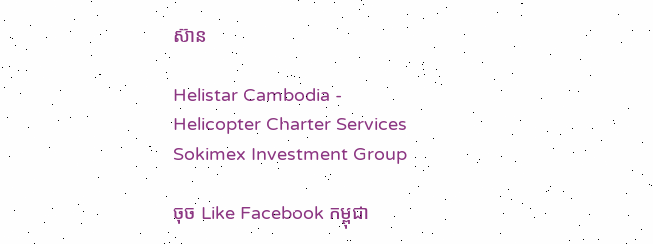ស៊ាន

Helistar Cambodia - Helicopter Charter Services
Sokimex Investment Group

ចុច Like Facebook កម្ពុជា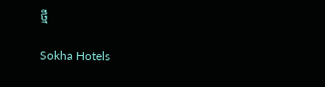ថ្មី

Sokha Hotels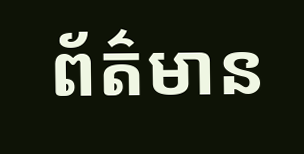ព័ត៌មាន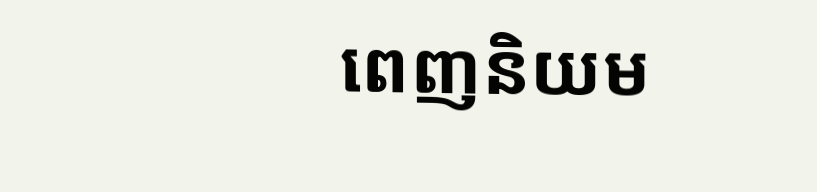ពេញនិយម